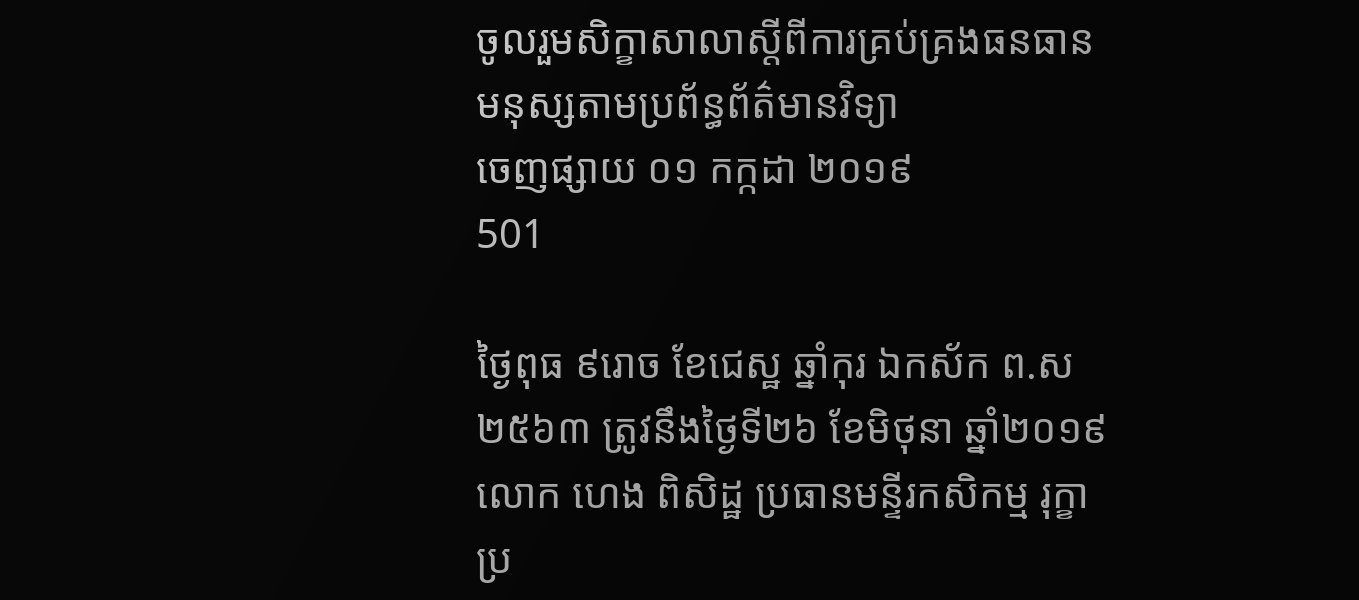ចូលរួមសិក្ខាសាលាស្ដីពីការគ្រប់គ្រងធនធានមនុស្សតាមប្រព័ន្ធព័ត៌មានវិទ្យា
ចេញផ្សាយ ០១ កក្កដា ២០១៩
501

ថ្ងៃពុធ ៩រោច ខែជេស្ឋ ឆ្នាំកុរ ឯកស័ក ព.ស ២៥៦៣ ត្រូវនឹងថ្ងៃទី២៦ ខែមិថុនា ឆ្នាំ២០១៩ លោក ហេង ពិសិដ្ឋ ប្រធានមន្ទីរកសិកម្ម រុក្ខាប្រ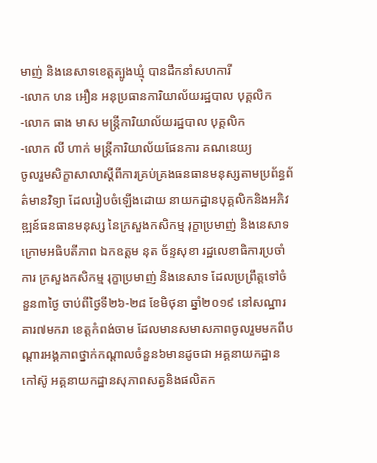មាញ់ និងនេសាទខេត្តត្បូងឃ្មុំ បានដឹកនាំសហការី
-លោក ហន អឿន អនុប្រធានការិយាល័យរដ្ឋបាល បុគ្គលិក
-លោក ធាង មាស មន្ត្រីការិយាល័យរដ្ឋបាល បុគ្គលិក
-លោក លី ហាក់ មន្ត្រីការិយាល័យផែនការ គណនេយ្យ
ចូលរួមសិក្ខាសាលាស្ដីពីការគ្រប់គ្រងធនធានមនុស្សតាមប្រព័ន្ធព័ត៌មានវិទ្យា ដែលរៀបចំឡើងដោយ នាយកដ្ឋានបុគ្គលិកនិងអភិវឌ្ឍន៍ធនធានមនុស្ស នៃក្រសួងកសិកម្ម រុក្ខាប្រមាញ់ និងនេសាទ ក្រោមអធិបតីភាព ឯកឧត្ដម នុត ច័ន្ទសុខា រដ្ឋលេខាធិការប្រចាំការ ក្រសួងកសិកម្ម រុក្ខាប្រមាញ់ និងនេសាទ ដែលប្រព្រឹត្តទៅចំនួន៣ថ្ងៃ ចាប់ពីថ្ងៃទី២៦-២៨ ខែមិថុនា ឆ្នាំ២០១៩ នៅសណ្ឋារគារ៧មករា ខេត្តកំពង់ចាម ដែលមានសមាសភាពចូលរួមមកពីបណ្ដារអង្គភាពថ្នាក់កណ្ដាលចំនួន៦មានដូចជា អគ្គនាយកដ្ឋានកៅស៊ូ អគ្គនាយកដ្ឋានសុភាពសត្វនិងផលិតក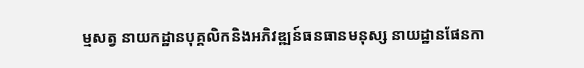ម្មសត្វ នាយកដ្ឋានបុគ្គលិកនិងអភិវឌ្ឍន៍ធនធានមនុស្ស នាយដ្ឋានផែនកា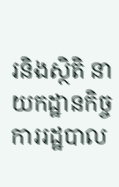រនិងស្ថិតិ នាយកដ្ឋានកិច្ចការរដ្ឋបាល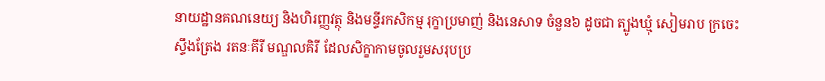នាយដ្ឋានគណនេយ្យ និងហិរញ្ញវត្ថុ និងមន្ទីរកសិកម្ម រុក្ខាប្រមាញ់ និងនេសាទ ចំនួន៦ ដូចជា ត្បូងឃ្មុំ សៀមរាប ក្រចេះ ស្ទឹងត្រែង រតនៈគីរី មណ្ឌលគិរី ដែលសិក្ខាកាមចូលរួមសរុបប្រ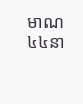មាណ ៤៤នា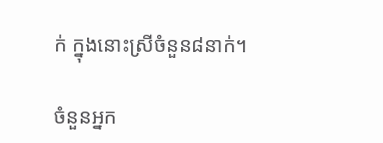ក់ ក្នុងនោះស្រីចំនួន៨នាក់។

ចំនួនអ្នក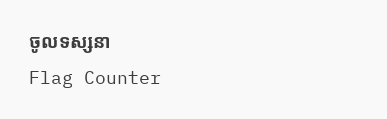ចូលទស្សនា
Flag Counter